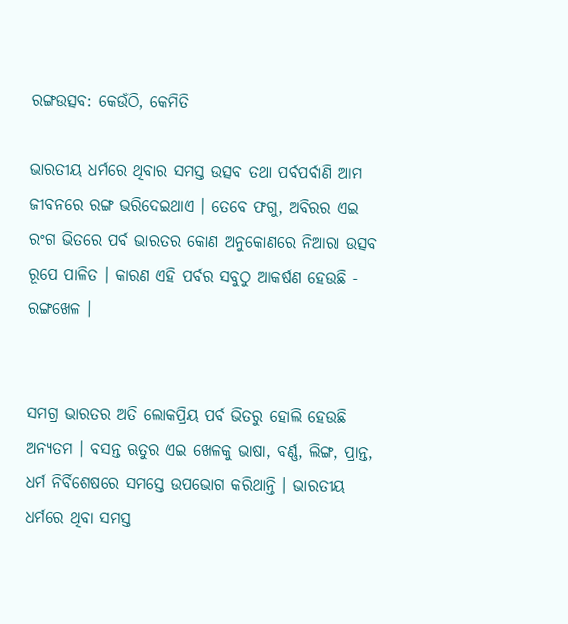ରଙ୍ଗଉତ୍ସବ: କେଉଁଠି, କେମିତି

ଭାରତୀୟ ଧର୍ମରେ ଥିବାର ସମସ୍ତ ଉତ୍ସବ ତଥା ପର୍ବପର୍ବାଣି ଆମ ଜୀବନରେ ରଙ୍ଗ ଭରିଦେଇଥାଏ । ତେବେ ଫଗୁ, ଅବିରର ଏଇ ରଂଗ ଭିତରେ ପର୍ବ ଭାରତର କୋଣ ଅନୁକୋଣରେ ନିଆରା ଉତ୍ସବ ରୂପେ ପାଳିତ । କାରଣ ଏହି ପର୍ବର ସବୁଠୁ ଆକର୍ଷଣ ହେଉଛି - ରଙ୍ଗଖେଳ ।


ସମଗ୍ର ଭାରତର ଅତି ଲୋକପ୍ରିୟ ପର୍ବ ଭିତରୁ ହୋଲି ହେଉଛି ଅନ୍ଯତମ । ବସନ୍ତ ଋତୁର ଏଇ ଖେଳକୁ ଭାଷା, ବର୍ଣ୍ଣ, ଲିଙ୍ଗ, ପ୍ରାନ୍ତ, ଧର୍ମ ନିର୍ବିଶେଷରେ ସମସ୍ତେ ଉପଭୋଗ କରିଥାନ୍ତି । ଭାରତୀୟ ଧର୍ମରେ ଥିବା ସମସ୍ତ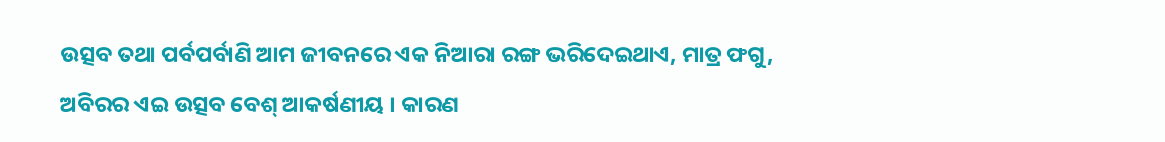ଉତ୍ସବ ତଥା ପର୍ବପର୍ବାଣି ଆମ ଜୀବନରେ ଏକ ନିଆରା ରଙ୍ଗ ଭରିଦେଇଥାଏ, ମାତ୍ର ଫଗୁ, ଅବିରର ଏଇ ଉତ୍ସବ ବେଶ୍ ଆକର୍ଷଣୀୟ । କାରଣ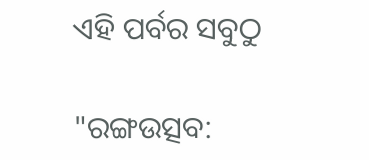ଏହି ପର୍ବର ସବୁଠୁ

"ରଙ୍ଗଉତ୍ସବ: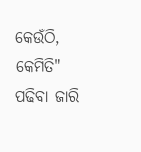କେଉଁଠି, କେମିତି" ପଢିବା ଜାରି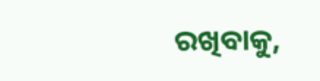ରଖିବାକୁ,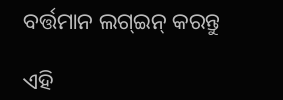ବର୍ତ୍ତମାନ ଲଗ୍ଇନ୍ କରନ୍ତୁ

ଏହି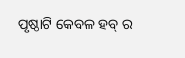ପୃଷ୍ଠାଟି କେବଳ ହବ୍ ର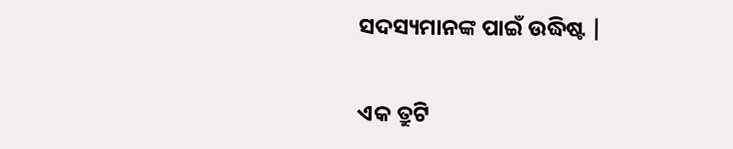ସଦସ୍ୟମାନଙ୍କ ପାଇଁ ଉଦ୍ଧିଷ୍ଟ |

ଏକ ତ୍ରୁଟି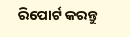ରିପୋର୍ଟ କରନ୍ତୁ